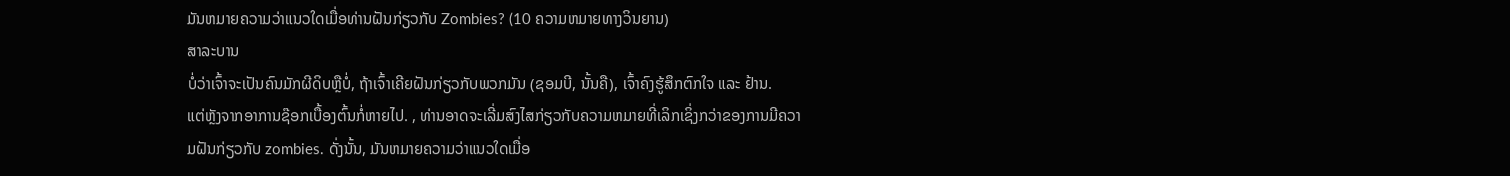ມັນຫມາຍຄວາມວ່າແນວໃດເມື່ອທ່ານຝັນກ່ຽວກັບ Zombies? (10 ຄວາມຫມາຍທາງວິນຍານ)
ສາລະບານ
ບໍ່ວ່າເຈົ້າຈະເປັນຄົນມັກຜີດິບຫຼືບໍ່, ຖ້າເຈົ້າເຄີຍຝັນກ່ຽວກັບພວກມັນ (ຊອມບີ, ນັ້ນຄື), ເຈົ້າຄົງຮູ້ສຶກຕົກໃຈ ແລະ ຢ້ານ.
ແຕ່ຫຼັງຈາກອາການຊ໊ອກເບື້ອງຕົ້ນກໍ່ຫາຍໄປ. , ທ່ານອາດຈະເລີ່ມສົງໄສກ່ຽວກັບຄວາມຫມາຍທີ່ເລິກເຊິ່ງກວ່າຂອງການມີຄວາມຝັນກ່ຽວກັບ zombies. ດັ່ງນັ້ນ, ມັນຫມາຍຄວາມວ່າແນວໃດເມື່ອ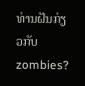ທ່ານຝັນກ່ຽວກັບ zombies?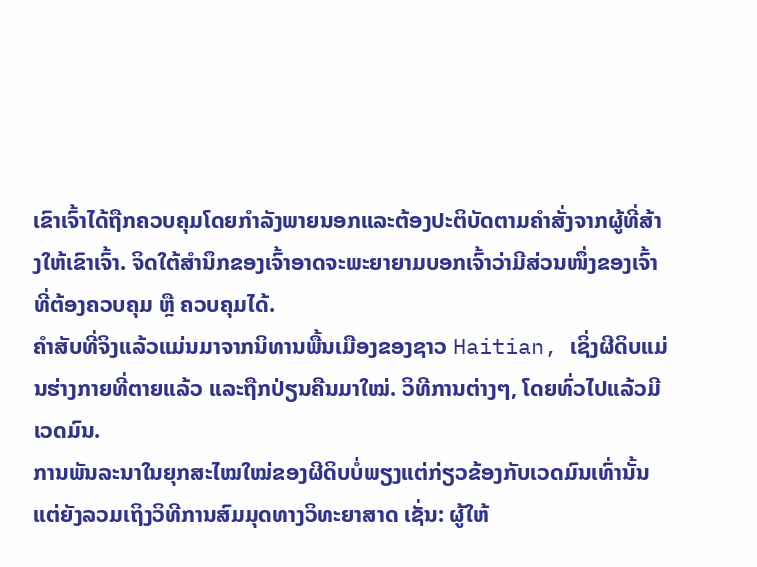ເຂົາເຈົ້າໄດ້ຖືກຄວບຄຸມໂດຍກໍາລັງພາຍນອກແລະຕ້ອງປະຕິບັດຕາມຄໍາສັ່ງຈາກຜູ້ທີ່ສ້າງໃຫ້ເຂົາເຈົ້າ. ຈິດໃຕ້ສຳນຶກຂອງເຈົ້າອາດຈະພະຍາຍາມບອກເຈົ້າວ່າມີສ່ວນໜຶ່ງຂອງເຈົ້າທີ່ຕ້ອງຄວບຄຸມ ຫຼື ຄວບຄຸມໄດ້.
ຄຳສັບທີ່ຈິງແລ້ວແມ່ນມາຈາກນິທານພື້ນເມືອງຂອງຊາວ Haitian, ເຊິ່ງຜີດິບແມ່ນຮ່າງກາຍທີ່ຕາຍແລ້ວ ແລະຖືກປ່ຽນຄືນມາໃໝ່. ວິທີການຕ່າງໆ, ໂດຍທົ່ວໄປແລ້ວມີເວດມົນ.
ການພັນລະນາໃນຍຸກສະໄໝໃໝ່ຂອງຜີດິບບໍ່ພຽງແຕ່ກ່ຽວຂ້ອງກັບເວດມົນເທົ່ານັ້ນ ແຕ່ຍັງລວມເຖິງວິທີການສົມມຸດທາງວິທະຍາສາດ ເຊັ່ນ: ຜູ້ໃຫ້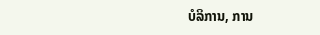ບໍລິການ, ການ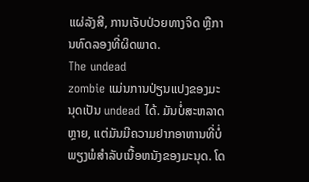ແຜ່ລັງສີ, ການເຈັບປ່ວຍທາງຈິດ ຫຼືການທົດລອງທີ່ຜິດພາດ.
The undead
zombie ແມ່ນການປ່ຽນແປງຂອງມະນຸດເປັນ undead ໄດ້. ມັນບໍ່ສະຫລາດຫຼາຍ, ແຕ່ມັນມີຄວາມຢາກອາຫານທີ່ບໍ່ພຽງພໍສໍາລັບເນື້ອຫນັງຂອງມະນຸດ. ໂດ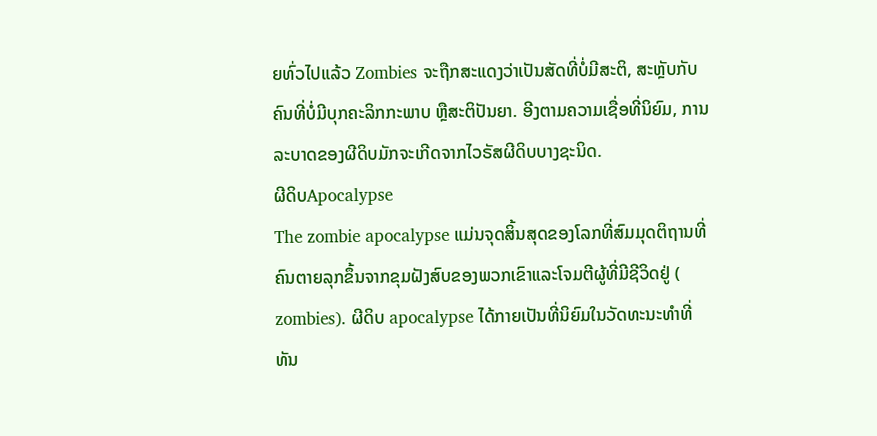ຍທົ່ວໄປແລ້ວ Zombies ຈະຖືກສະແດງວ່າເປັນສັດທີ່ບໍ່ມີສະຕິ, ສະຫຼັບກັບຄົນທີ່ບໍ່ມີບຸກຄະລິກກະພາບ ຫຼືສະຕິປັນຍາ. ອີງຕາມຄວາມເຊື່ອທີ່ນິຍົມ, ການລະບາດຂອງຜີດິບມັກຈະເກີດຈາກໄວຣັສຜີດິບບາງຊະນິດ.
ຜີດິບApocalypse
The zombie apocalypse ແມ່ນຈຸດສິ້ນສຸດຂອງໂລກທີ່ສົມມຸດຕິຖານທີ່ຄົນຕາຍລຸກຂຶ້ນຈາກຂຸມຝັງສົບຂອງພວກເຂົາແລະໂຈມຕີຜູ້ທີ່ມີຊີວິດຢູ່ ( zombies). ຜີດິບ apocalypse ໄດ້ກາຍເປັນທີ່ນິຍົມໃນວັດທະນະທໍາທີ່ທັນ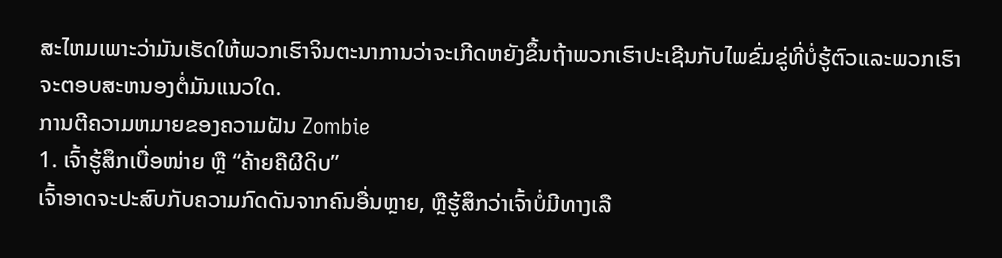ສະໄຫມເພາະວ່າມັນເຮັດໃຫ້ພວກເຮົາຈິນຕະນາການວ່າຈະເກີດຫຍັງຂຶ້ນຖ້າພວກເຮົາປະເຊີນກັບໄພຂົ່ມຂູ່ທີ່ບໍ່ຮູ້ຕົວແລະພວກເຮົາຈະຕອບສະຫນອງຕໍ່ມັນແນວໃດ.
ການຕີຄວາມຫມາຍຂອງຄວາມຝັນ Zombie
1. ເຈົ້າຮູ້ສຶກເບື່ອໜ່າຍ ຫຼື “ຄ້າຍຄືຜີດິບ”
ເຈົ້າອາດຈະປະສົບກັບຄວາມກົດດັນຈາກຄົນອື່ນຫຼາຍ, ຫຼືຮູ້ສຶກວ່າເຈົ້າບໍ່ມີທາງເລື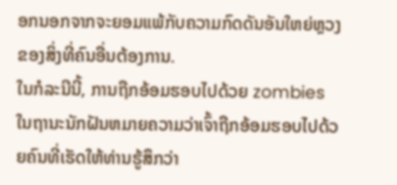ອກນອກຈາກຈະຍອມແພ້ກັບຄວາມກົດດັນອັນໃຫຍ່ຫຼວງຂອງສິ່ງທີ່ຄົນອື່ນຕ້ອງການ.
ໃນກໍລະນີນີ້, ການຖືກອ້ອມຮອບໄປດ້ວຍ zombies ໃນຖານະນັກຝັນຫມາຍຄວາມວ່າເຈົ້າຖືກອ້ອມຮອບໄປດ້ວຍຄົນທີ່ເຮັດໃຫ້ທ່ານຮູ້ສຶກວ່າ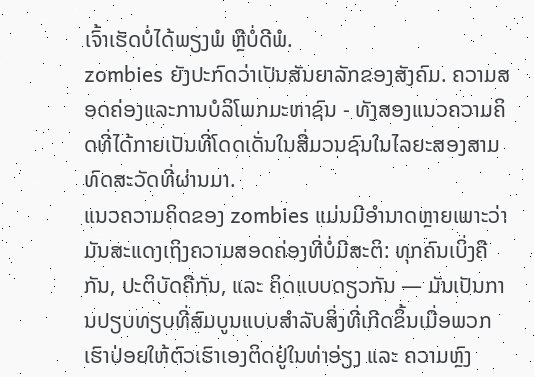ເຈົ້າເຮັດບໍ່ໄດ້ພຽງພໍ ຫຼືບໍ່ດີພໍ.
zombies ຍັງປະກົດວ່າເປັນສັນຍາລັກຂອງສັງຄົມ. ຄວາມສອດຄ່ອງແລະການບໍລິໂພກມະຫາຊົນ - ທັງສອງແນວຄວາມຄິດທີ່ໄດ້ກາຍເປັນທີ່ໂດດເດັ່ນໃນສື່ມວນຊົນໃນໄລຍະສອງສາມທົດສະວັດທີ່ຜ່ານມາ.
ແນວຄວາມຄິດຂອງ zombies ແມ່ນມີອໍານາດຫຼາຍເພາະວ່າມັນສະແດງເຖິງຄວາມສອດຄ່ອງທີ່ບໍ່ມີສະຕິ: ທຸກຄົນເບິ່ງຄືກັນ, ປະຕິບັດຄືກັນ, ແລະ ຄິດແບບດຽວກັນ — ມັນເປັນການປຽບທຽບທີ່ສົມບູນແບບສໍາລັບສິ່ງທີ່ເກີດຂຶ້ນເມື່ອພວກເຮົາປ່ອຍໃຫ້ຕົວເຮົາເອງຕິດຢູ່ໃນທ່າອ່ຽງ ແລະ ຄວາມຫຼົງ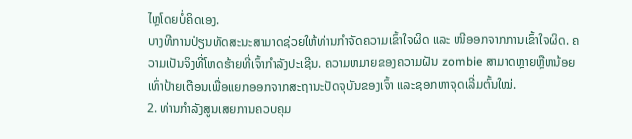ໄຫຼໂດຍບໍ່ຄິດເອງ.
ບາງທີການປ່ຽນທັດສະນະສາມາດຊ່ວຍໃຫ້ທ່ານກໍາຈັດຄວາມເຂົ້າໃຈຜິດ ແລະ ໜີອອກຈາກການເຂົ້າໃຈຜິດ. ຄວາມເປັນຈິງທີ່ໂຫດຮ້າຍທີ່ເຈົ້າກໍາລັງປະເຊີນ. ຄວາມຫມາຍຂອງຄວາມຝັນ zombie ສາມາດຫຼາຍຫຼືຫນ້ອຍເທົ່າປ້າຍເຕືອນເພື່ອແຍກອອກຈາກສະຖານະປັດຈຸບັນຂອງເຈົ້າ ແລະຊອກຫາຈຸດເລີ່ມຕົ້ນໃໝ່.
2. ທ່ານກໍາລັງສູນເສຍການຄວບຄຸມ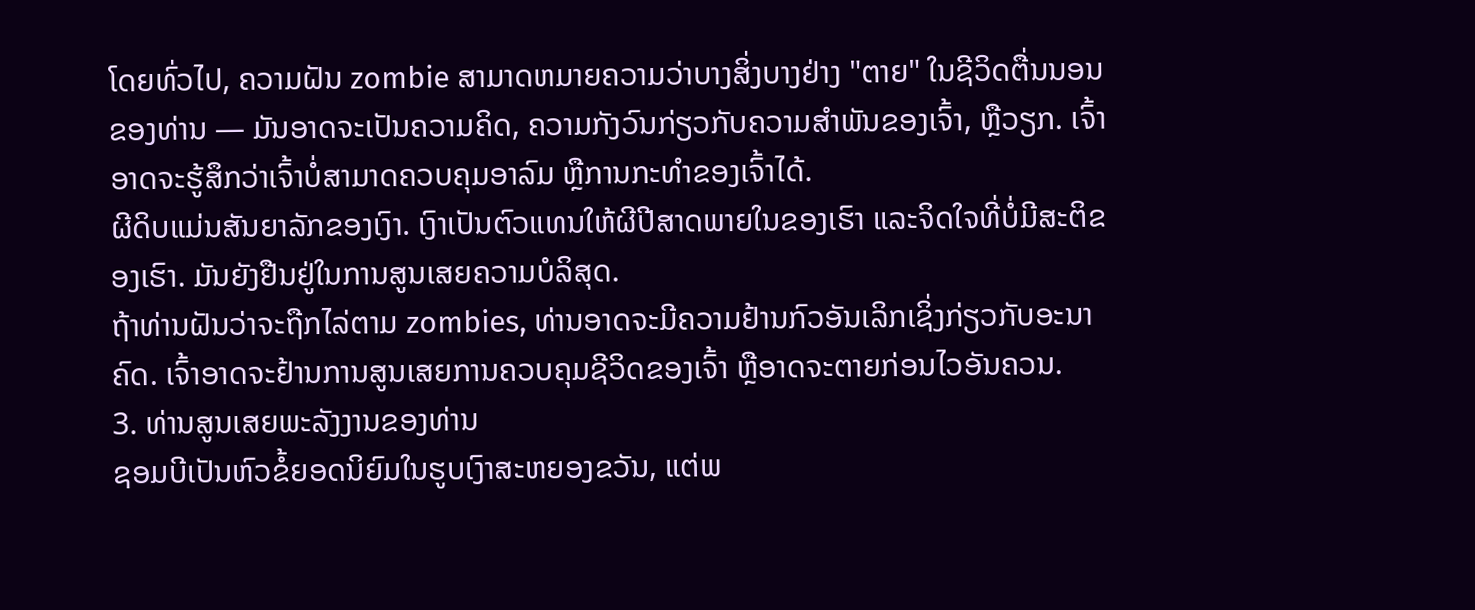ໂດຍທົ່ວໄປ, ຄວາມຝັນ zombie ສາມາດຫມາຍຄວາມວ່າບາງສິ່ງບາງຢ່າງ "ຕາຍ" ໃນຊີວິດຕື່ນນອນຂອງທ່ານ — ມັນອາດຈະເປັນຄວາມຄິດ, ຄວາມກັງວົນກ່ຽວກັບຄວາມສໍາພັນຂອງເຈົ້າ, ຫຼືວຽກ. ເຈົ້າອາດຈະຮູ້ສຶກວ່າເຈົ້າບໍ່ສາມາດຄວບຄຸມອາລົມ ຫຼືການກະທຳຂອງເຈົ້າໄດ້.
ຜີດິບແມ່ນສັນຍາລັກຂອງເງົາ. ເງົາເປັນຕົວແທນໃຫ້ຜີປີສາດພາຍໃນຂອງເຮົາ ແລະຈິດໃຈທີ່ບໍ່ມີສະຕິຂອງເຮົາ. ມັນຍັງຢືນຢູ່ໃນການສູນເສຍຄວາມບໍລິສຸດ.
ຖ້າທ່ານຝັນວ່າຈະຖືກໄລ່ຕາມ zombies, ທ່ານອາດຈະມີຄວາມຢ້ານກົວອັນເລິກເຊິ່ງກ່ຽວກັບອະນາຄົດ. ເຈົ້າອາດຈະຢ້ານການສູນເສຍການຄວບຄຸມຊີວິດຂອງເຈົ້າ ຫຼືອາດຈະຕາຍກ່ອນໄວອັນຄວນ.
3. ທ່ານສູນເສຍພະລັງງານຂອງທ່ານ
ຊອມບີເປັນຫົວຂໍ້ຍອດນິຍົມໃນຮູບເງົາສະຫຍອງຂວັນ, ແຕ່ພ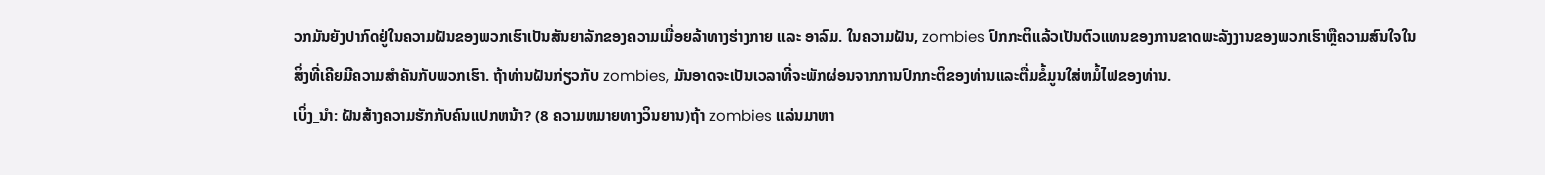ວກມັນຍັງປາກົດຢູ່ໃນຄວາມຝັນຂອງພວກເຮົາເປັນສັນຍາລັກຂອງຄວາມເມື່ອຍລ້າທາງຮ່າງກາຍ ແລະ ອາລົມ. ໃນຄວາມຝັນ, zombies ປົກກະຕິແລ້ວເປັນຕົວແທນຂອງການຂາດພະລັງງານຂອງພວກເຮົາຫຼືຄວາມສົນໃຈໃນສິ່ງທີ່ເຄີຍມີຄວາມສໍາຄັນກັບພວກເຮົາ. ຖ້າທ່ານຝັນກ່ຽວກັບ zombies, ມັນອາດຈະເປັນເວລາທີ່ຈະພັກຜ່ອນຈາກການປົກກະຕິຂອງທ່ານແລະຕື່ມຂໍ້ມູນໃສ່ຫມໍ້ໄຟຂອງທ່ານ.
ເບິ່ງ_ນຳ: ຝັນສ້າງຄວາມຮັກກັບຄົນແປກຫນ້າ? (8 ຄວາມຫມາຍທາງວິນຍານ)ຖ້າ zombies ແລ່ນມາຫາ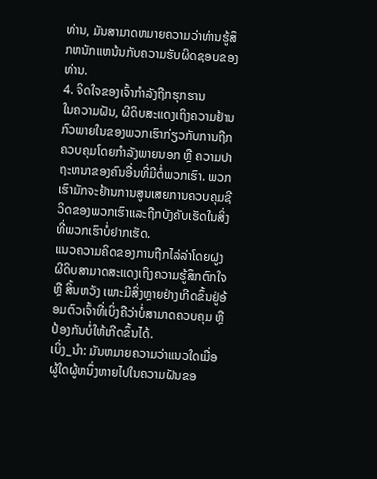ທ່ານ, ມັນສາມາດຫມາຍຄວາມວ່າທ່ານຮູ້ສຶກຫນັກແຫນ້ນກັບຄວາມຮັບຜິດຊອບຂອງທ່ານ.
4. ຈິດໃຈຂອງເຈົ້າກຳລັງຖືກຮຸກຮານ
ໃນຄວາມຝັນ, ຜີດິບສະແດງເຖິງຄວາມຢ້ານກົວພາຍໃນຂອງພວກເຮົາກ່ຽວກັບການຖືກຄວບຄຸມໂດຍກຳລັງພາຍນອກ ຫຼື ຄວາມປາຖະຫນາຂອງຄົນອື່ນທີ່ມີຕໍ່ພວກເຮົາ. ພວກເຮົາມັກຈະຢ້ານການສູນເສຍການຄວບຄຸມຊີວິດຂອງພວກເຮົາແລະຖືກບັງຄັບເຮັດໃນສິ່ງທີ່ພວກເຮົາບໍ່ຢາກເຮັດ.
ແນວຄວາມຄິດຂອງການຖືກໄລ່ລ່າໂດຍຝູງຜີດິບສາມາດສະແດງເຖິງຄວາມຮູ້ສຶກຕົກໃຈ ຫຼື ສິ້ນຫວັງ ເພາະມີສິ່ງຫຼາຍຢ່າງເກີດຂຶ້ນຢູ່ອ້ອມຕົວເຈົ້າທີ່ເບິ່ງຄືວ່າບໍ່ສາມາດຄວບຄຸມ ຫຼື ປ້ອງກັນບໍ່ໃຫ້ເກີດຂຶ້ນໄດ້.
ເບິ່ງ_ນຳ: ມັນຫມາຍຄວາມວ່າແນວໃດເມື່ອຜູ້ໃດຜູ້ຫນຶ່ງຫາຍໄປໃນຄວາມຝັນຂອ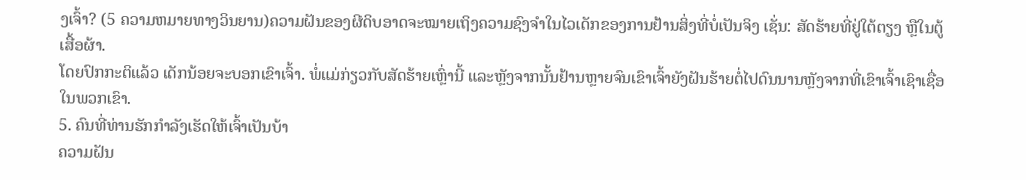ງເຈົ້າ? (5 ຄວາມຫມາຍທາງວິນຍານ)ຄວາມຝັນຂອງຜີດິບອາດຈະໝາຍເຖິງຄວາມຊົງຈຳໃນໄວເດັກຂອງການຢ້ານສິ່ງທີ່ບໍ່ເປັນຈິງ ເຊັ່ນ: ສັດຮ້າຍທີ່ຢູ່ໃຕ້ຕຽງ ຫຼືໃນຕູ້ເສື້ອຜ້າ.
ໂດຍປົກກະຕິແລ້ວ ເດັກນ້ອຍຈະບອກເຂົາເຈົ້າ. ພໍ່ແມ່ກ່ຽວກັບສັດຮ້າຍເຫຼົ່ານີ້ ແລະຫຼັງຈາກນັ້ນຢ້ານຫຼາຍຈົນເຂົາເຈົ້າຍັງຝັນຮ້າຍຕໍ່ໄປດົນນານຫຼັງຈາກທີ່ເຂົາເຈົ້າເຊົາເຊື່ອໃນພວກເຂົາ.
5. ຄົນທີ່ທ່ານຮັກກຳລັງເຮັດໃຫ້ເຈົ້າເປັນບ້າ
ຄວາມຝັນ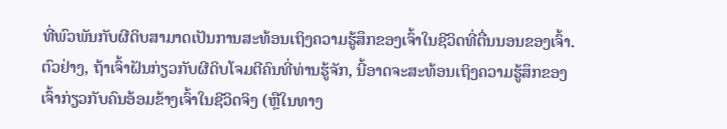ທີ່ພົວພັນກັບຜີດິບສາມາດເປັນການສະທ້ອນເຖິງຄວາມຮູ້ສຶກຂອງເຈົ້າໃນຊີວິດທີ່ຕື່ນນອນຂອງເຈົ້າ. ຕົວຢ່າງ, ຖ້າເຈົ້າຝັນກ່ຽວກັບຜີດິບໂຈມຕີຄົນທີ່ທ່ານຮູ້ຈັກ, ນີ້ອາດຈະສະທ້ອນເຖິງຄວາມຮູ້ສຶກຂອງເຈົ້າກ່ຽວກັບຄົນອ້ອມຂ້າງເຈົ້າໃນຊີວິດຈິງ (ຫຼືໃນທາງ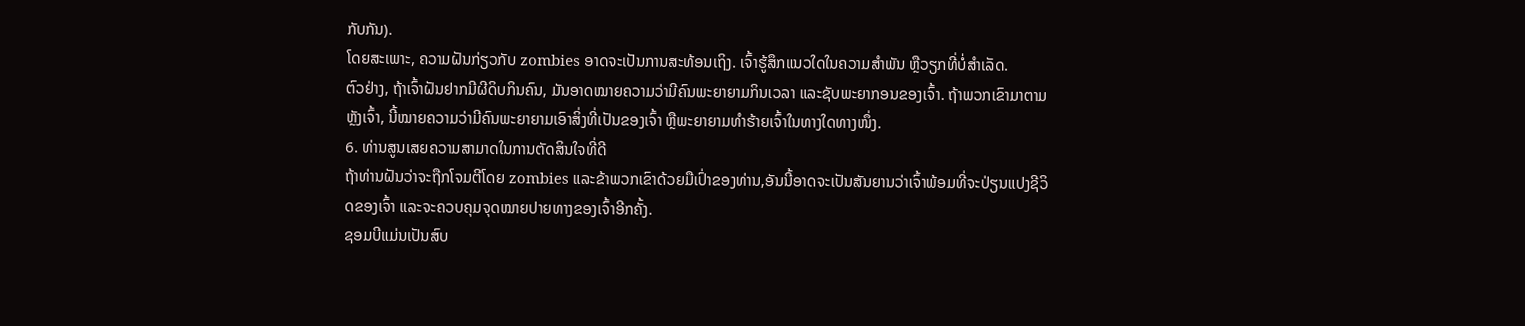ກັບກັນ).
ໂດຍສະເພາະ, ຄວາມຝັນກ່ຽວກັບ zombies ອາດຈະເປັນການສະທ້ອນເຖິງ. ເຈົ້າຮູ້ສຶກແນວໃດໃນຄວາມສຳພັນ ຫຼືວຽກທີ່ບໍ່ສຳເລັດ.
ຕົວຢ່າງ, ຖ້າເຈົ້າຝັນຢາກມີຜີດິບກິນຄົນ, ມັນອາດໝາຍຄວາມວ່າມີຄົນພະຍາຍາມກິນເວລາ ແລະຊັບພະຍາກອນຂອງເຈົ້າ. ຖ້າພວກເຂົາມາຕາມຫຼັງເຈົ້າ, ນີ້ໝາຍຄວາມວ່າມີຄົນພະຍາຍາມເອົາສິ່ງທີ່ເປັນຂອງເຈົ້າ ຫຼືພະຍາຍາມທຳຮ້າຍເຈົ້າໃນທາງໃດທາງໜຶ່ງ.
6. ທ່ານສູນເສຍຄວາມສາມາດໃນການຕັດສິນໃຈທີ່ດີ
ຖ້າທ່ານຝັນວ່າຈະຖືກໂຈມຕີໂດຍ zombies ແລະຂ້າພວກເຂົາດ້ວຍມືເປົ່າຂອງທ່ານ,ອັນນີ້ອາດຈະເປັນສັນຍານວ່າເຈົ້າພ້ອມທີ່ຈະປ່ຽນແປງຊີວິດຂອງເຈົ້າ ແລະຈະຄວບຄຸມຈຸດໝາຍປາຍທາງຂອງເຈົ້າອີກຄັ້ງ.
ຊອມບີແມ່ນເປັນສົບ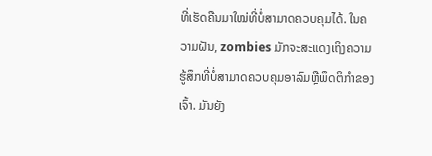ທີ່ເຮັດຄືນມາໃໝ່ທີ່ບໍ່ສາມາດຄວບຄຸມໄດ້. ໃນຄວາມຝັນ, zombies ມັກຈະສະແດງເຖິງຄວາມຮູ້ສຶກທີ່ບໍ່ສາມາດຄວບຄຸມອາລົມຫຼືພຶດຕິກໍາຂອງເຈົ້າ. ມັນຍັງ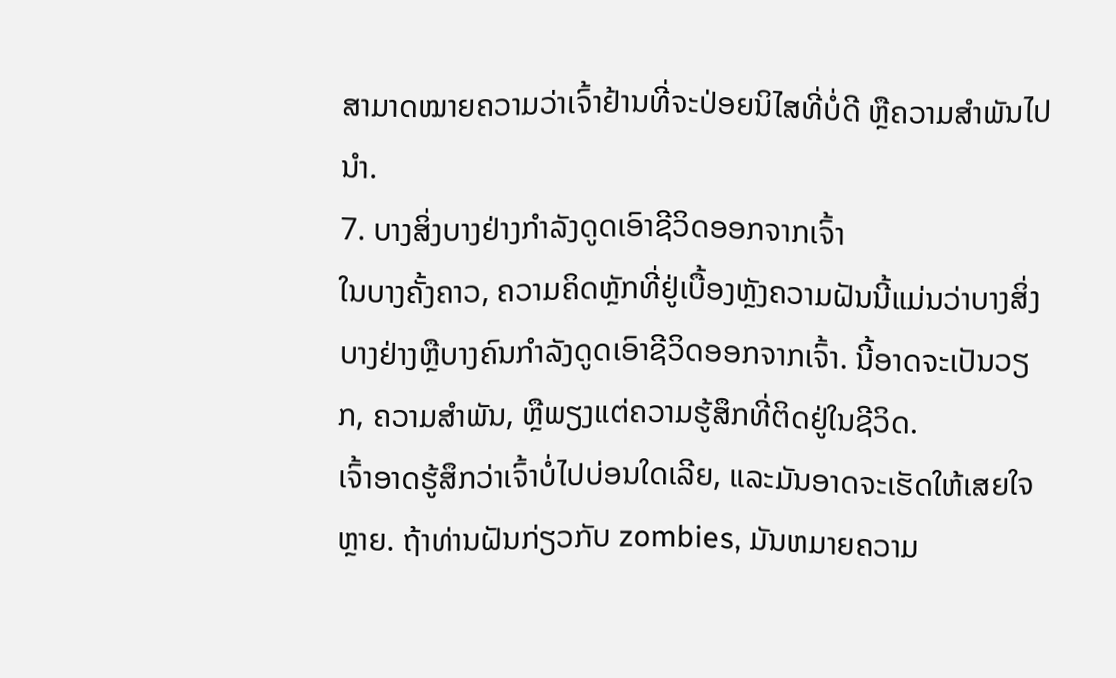ສາມາດໝາຍຄວາມວ່າເຈົ້າຢ້ານທີ່ຈະປ່ອຍນິໄສທີ່ບໍ່ດີ ຫຼືຄວາມສຳພັນໄປນຳ.
7. ບາງສິ່ງບາງຢ່າງກໍາລັງດູດເອົາຊີວິດອອກຈາກເຈົ້າ
ໃນບາງຄັ້ງຄາວ, ຄວາມຄິດຫຼັກທີ່ຢູ່ເບື້ອງຫຼັງຄວາມຝັນນີ້ແມ່ນວ່າບາງສິ່ງບາງຢ່າງຫຼືບາງຄົນກໍາລັງດູດເອົາຊີວິດອອກຈາກເຈົ້າ. ນີ້ອາດຈະເປັນວຽກ, ຄວາມສໍາພັນ, ຫຼືພຽງແຕ່ຄວາມຮູ້ສຶກທີ່ຕິດຢູ່ໃນຊີວິດ.
ເຈົ້າອາດຮູ້ສຶກວ່າເຈົ້າບໍ່ໄປບ່ອນໃດເລີຍ, ແລະມັນອາດຈະເຮັດໃຫ້ເສຍໃຈຫຼາຍ. ຖ້າທ່ານຝັນກ່ຽວກັບ zombies, ມັນຫມາຍຄວາມ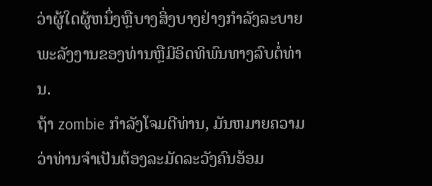ວ່າຜູ້ໃດຜູ້ຫນຶ່ງຫຼືບາງສິ່ງບາງຢ່າງກໍາລັງລະບາຍພະລັງງານຂອງທ່ານຫຼືມີອິດທິພົນທາງລົບຕໍ່ທ່ານ.
ຖ້າ zombie ກໍາລັງໂຈມຕີທ່ານ, ມັນຫມາຍຄວາມວ່າທ່ານຈໍາເປັນຕ້ອງລະມັດລະວັງຄົນອ້ອມ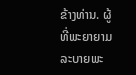ຂ້າງທ່ານ. ຜູ້ທີ່ພະຍາຍາມລະບາຍພະ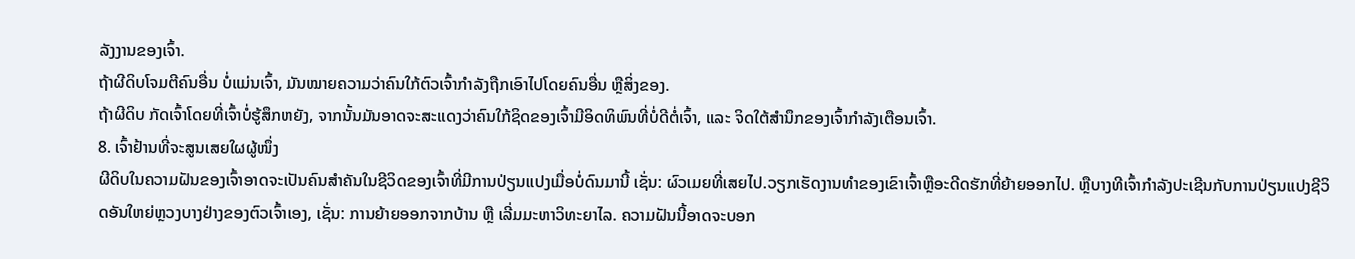ລັງງານຂອງເຈົ້າ.
ຖ້າຜີດິບໂຈມຕີຄົນອື່ນ ບໍ່ແມ່ນເຈົ້າ, ມັນໝາຍຄວາມວ່າຄົນໃກ້ຕົວເຈົ້າກຳລັງຖືກເອົາໄປໂດຍຄົນອື່ນ ຫຼືສິ່ງຂອງ.
ຖ້າຜີດິບ ກັດເຈົ້າໂດຍທີ່ເຈົ້າບໍ່ຮູ້ສຶກຫຍັງ, ຈາກນັ້ນມັນອາດຈະສະແດງວ່າຄົນໃກ້ຊິດຂອງເຈົ້າມີອິດທິພົນທີ່ບໍ່ດີຕໍ່ເຈົ້າ, ແລະ ຈິດໃຕ້ສຳນຶກຂອງເຈົ້າກຳລັງເຕືອນເຈົ້າ.
8. ເຈົ້າຢ້ານທີ່ຈະສູນເສຍໃຜຜູ້ໜຶ່ງ
ຜີດິບໃນຄວາມຝັນຂອງເຈົ້າອາດຈະເປັນຄົນສຳຄັນໃນຊີວິດຂອງເຈົ້າທີ່ມີການປ່ຽນແປງເມື່ອບໍ່ດົນມານີ້ ເຊັ່ນ: ຜົວເມຍທີ່ເສຍໄປ.ວຽກເຮັດງານທໍາຂອງເຂົາເຈົ້າຫຼືອະດີດຮັກທີ່ຍ້າຍອອກໄປ. ຫຼືບາງທີເຈົ້າກຳລັງປະເຊີນກັບການປ່ຽນແປງຊີວິດອັນໃຫຍ່ຫຼວງບາງຢ່າງຂອງຕົວເຈົ້າເອງ, ເຊັ່ນ: ການຍ້າຍອອກຈາກບ້ານ ຫຼື ເລີ່ມມະຫາວິທະຍາໄລ. ຄວາມຝັນນີ້ອາດຈະບອກ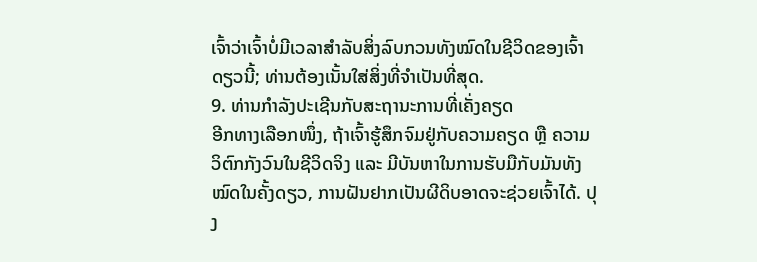ເຈົ້າວ່າເຈົ້າບໍ່ມີເວລາສຳລັບສິ່ງລົບກວນທັງໝົດໃນຊີວິດຂອງເຈົ້າດຽວນີ້; ທ່ານຕ້ອງເນັ້ນໃສ່ສິ່ງທີ່ຈຳເປັນທີ່ສຸດ.
9. ທ່ານກຳລັງປະເຊີນກັບສະຖານະການທີ່ເຄັ່ງຄຽດ
ອີກທາງເລືອກໜຶ່ງ, ຖ້າເຈົ້າຮູ້ສຶກຈົມຢູ່ກັບຄວາມຄຽດ ຫຼື ຄວາມວິຕົກກັງວົນໃນຊີວິດຈິງ ແລະ ມີບັນຫາໃນການຮັບມືກັບມັນທັງໝົດໃນຄັ້ງດຽວ, ການຝັນຢາກເປັນຜີດິບອາດຈະຊ່ວຍເຈົ້າໄດ້. ປຸງ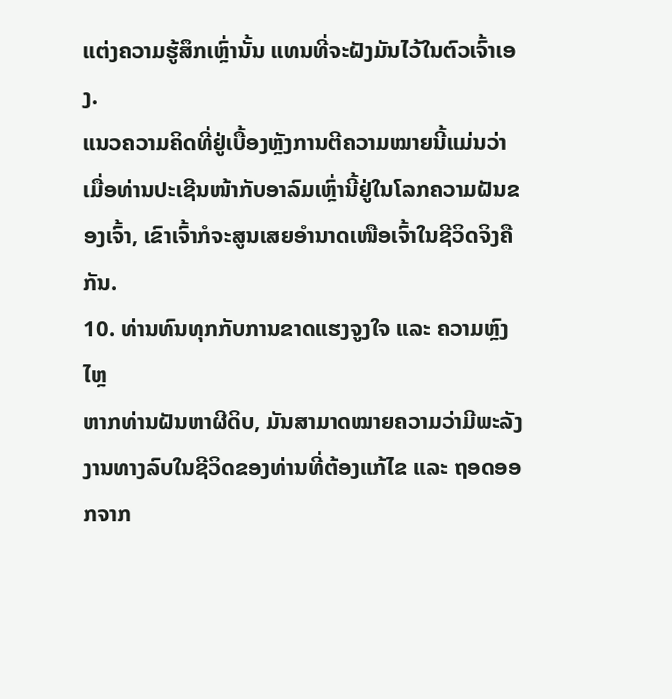ແຕ່ງຄວາມຮູ້ສຶກເຫຼົ່ານັ້ນ ແທນທີ່ຈະຝັງມັນໄວ້ໃນຕົວເຈົ້າເອງ.
ແນວຄວາມຄິດທີ່ຢູ່ເບື້ອງຫຼັງການຕີຄວາມໝາຍນີ້ແມ່ນວ່າ ເມື່ອທ່ານປະເຊີນໜ້າກັບອາລົມເຫຼົ່ານີ້ຢູ່ໃນໂລກຄວາມຝັນຂອງເຈົ້າ, ເຂົາເຈົ້າກໍຈະສູນເສຍອຳນາດເໜືອເຈົ້າໃນຊີວິດຈິງຄືກັນ.
10. ທ່ານທົນທຸກກັບການຂາດແຮງຈູງໃຈ ແລະ ຄວາມຫຼົງໄຫຼ
ຫາກທ່ານຝັນຫາຜີດິບ, ມັນສາມາດໝາຍຄວາມວ່າມີພະລັງງານທາງລົບໃນຊີວິດຂອງທ່ານທີ່ຕ້ອງແກ້ໄຂ ແລະ ຖອດອອກຈາກ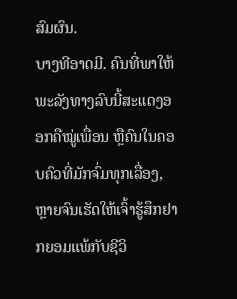ສົມຜົນ.
ບາງທີອາດມີ. ຄົນທີ່ພາໃຫ້ພະລັງທາງລົບນີ້ສະແດງອອກຄືໝູ່ເພື່ອນ ຫຼືຄົນໃນຄອບຄົວທີ່ມັກຈົ່ມທຸກເລື່ອງ, ຫຼາຍຈົນເຮັດໃຫ້ເຈົ້າຮູ້ສຶກຢາກຍອມແພ້ກັບຊີວິ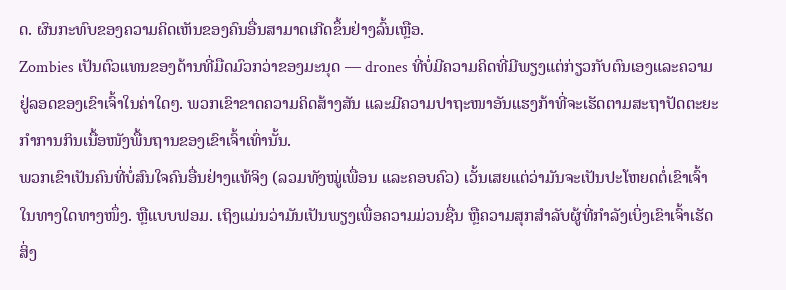ດ. ຜົນກະທົບຂອງຄວາມຄິດເຫັນຂອງຄົນອື່ນສາມາດເກີດຂຶ້ນຢ່າງລົ້ນເຫຼືອ.
Zombies ເປັນຕົວແທນຂອງດ້ານທີ່ມືດມົວກວ່າຂອງມະນຸດ — drones ທີ່ບໍ່ມີຄວາມຄິດທີ່ມີພຽງແຕ່ກ່ຽວກັບຕົນເອງແລະຄວາມຢູ່ລອດຂອງເຂົາເຈົ້າໃນຄ່າໃດໆ. ພວກເຂົາຂາດຄວາມຄິດສ້າງສັນ ແລະມີຄວາມປາຖະໜາອັນແຮງກ້າທີ່ຈະເຮັດຕາມສະຖາປັດຕະຍະກຳການກິນເນື້ອໜັງພື້ນຖານຂອງເຂົາເຈົ້າເທົ່ານັ້ນ.
ພວກເຂົາເປັນຄົນທີ່ບໍ່ສົນໃຈຄົນອື່ນຢ່າງແທ້ຈິງ (ລວມທັງໝູ່ເພື່ອນ ແລະຄອບຄົວ) ເວັ້ນເສຍແຕ່ວ່າມັນຈະເປັນປະໂຫຍດຕໍ່ເຂົາເຈົ້າໃນທາງໃດທາງໜຶ່ງ. ຫຼືແບບຟອມ. ເຖິງແມ່ນວ່າມັນເປັນພຽງເພື່ອຄວາມມ່ວນຊື່ນ ຫຼືຄວາມສຸກສໍາລັບຜູ້ທີ່ກຳລັງເບິ່ງເຂົາເຈົ້າເຮັດສິ່ງ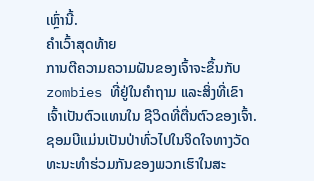ເຫຼົ່ານີ້.
ຄຳເວົ້າສຸດທ້າຍ
ການຕີຄວາມຄວາມຝັນຂອງເຈົ້າຈະຂຶ້ນກັບ zombies ທີ່ຢູ່ໃນຄຳຖາມ ແລະສິ່ງທີ່ເຂົາເຈົ້າເປັນຕົວແທນໃນ ຊີວິດທີ່ຕື່ນຕົວຂອງເຈົ້າ.
ຊອມບີແມ່ນເປັນປ່າທົ່ວໄປໃນຈິດໃຈທາງວັດທະນະທໍາຮ່ວມກັນຂອງພວກເຮົາໃນສະ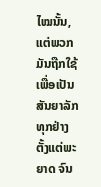ໄໝນັ້ນ, ແຕ່ພວກມັນຖືກໃຊ້ເພື່ອເປັນສັນຍາລັກທຸກຢ່າງຕັ້ງແຕ່ພະຍາດ ຈົນ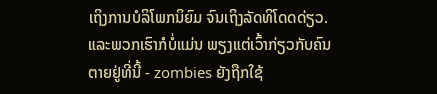ເຖິງການບໍລິໂພກນິຍົມ ຈົນເຖິງລັດທິໂດດດ່ຽວ.
ແລະພວກເຮົາກໍບໍ່ແມ່ນ ພຽງແຕ່ເວົ້າກ່ຽວກັບຄົນຕາຍຢູ່ທີ່ນີ້ - zombies ຍັງຖືກໃຊ້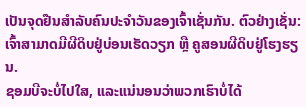ເປັນຈຸດຢືນສໍາລັບຄົນປະຈໍາວັນຂອງເຈົ້າເຊັ່ນກັນ. ຕົວຢ່າງເຊັ່ນ: ເຈົ້າສາມາດມີຜີດິບຢູ່ບ່ອນເຮັດວຽກ ຫຼື ຄູສອນຜີດິບຢູ່ໂຮງຮຽນ.
ຊອມບີຈະບໍ່ໄປໃສ, ແລະແນ່ນອນວ່າພວກເຮົາບໍ່ໄດ້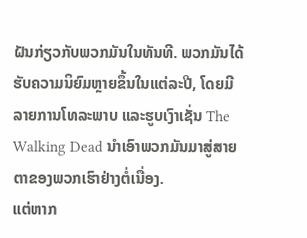ຝັນກ່ຽວກັບພວກມັນໃນທັນທີ. ພວກມັນໄດ້ຮັບຄວາມນິຍົມຫຼາຍຂຶ້ນໃນແຕ່ລະປີ, ໂດຍມີລາຍການໂທລະພາບ ແລະຮູບເງົາເຊັ່ນ The Walking Dead ນຳເອົາພວກມັນມາສູ່ສາຍຕາຂອງພວກເຮົາຢ່າງຕໍ່ເນື່ອງ.
ແຕ່ຫາກ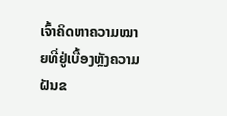ເຈົ້າຄິດຫາຄວາມໝາຍທີ່ຢູ່ເບື້ອງຫຼັງຄວາມຝັນຂ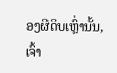ອງຜີດິບເຫຼົ່ານັ້ນ, ເຈົ້າ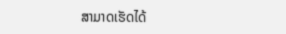ສາມາດເຮັດໄດ້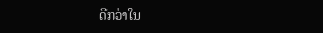ດີກວ່າໃນ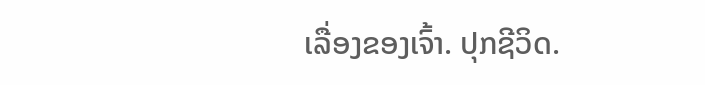ເລື່ອງຂອງເຈົ້າ. ປຸກຊີວິດ.